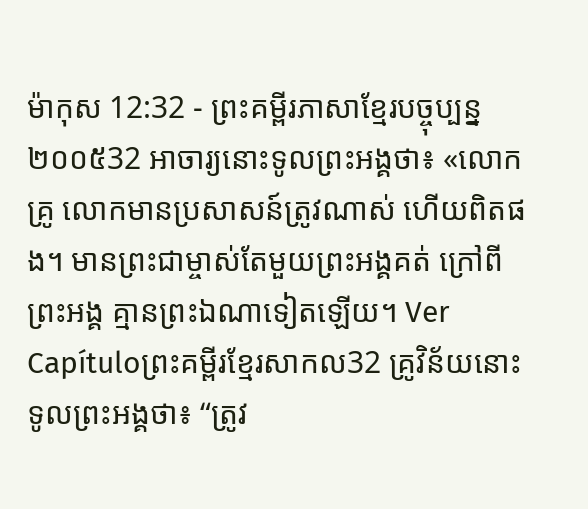ម៉ាកុស 12:32 - ព្រះគម្ពីរភាសាខ្មែរបច្ចុប្បន្ន ២០០៥32 អាចារ្យនោះទូលព្រះអង្គថា៖ «លោកគ្រូ លោកមានប្រសាសន៍ត្រូវណាស់ ហើយពិតផង។ មានព្រះជាម្ចាស់តែមួយព្រះអង្គគត់ ក្រៅពីព្រះអង្គ គ្មានព្រះឯណាទៀតឡើយ។ Ver Capítuloព្រះគម្ពីរខ្មែរសាកល32 គ្រូវិន័យនោះទូលព្រះអង្គថា៖ “ត្រូវ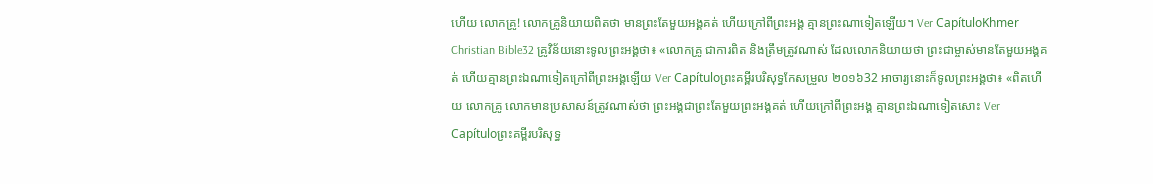ហើយ លោកគ្រូ! លោកគ្រូនិយាយពិតថា មានព្រះតែមួយអង្គគត់ ហើយក្រៅពីព្រះអង្គ គ្មានព្រះណាទៀតឡើយ។ Ver CapítuloKhmer Christian Bible32 គ្រូវិន័យនោះទូលព្រះអង្គថា៖ «លោកគ្រូ ជាការពិត និងត្រឹមត្រូវណាស់ ដែលលោកនិយាយថា ព្រះជាម្ចាស់មានតែមួយអង្គគត់ ហើយគ្មានព្រះឯណាទៀតក្រៅពីព្រះអង្គឡើយ Ver Capítuloព្រះគម្ពីរបរិសុទ្ធកែសម្រួល ២០១៦32 អាចារ្យនោះក៏ទូលព្រះអង្គថា៖ «ពិតហើយ លោកគ្រូ លោកមានប្រសាសន៍ត្រូវណាស់ថា ព្រះអង្គជាព្រះតែមួយព្រះអង្គគត់ ហើយក្រៅពីព្រះអង្គ គ្មានព្រះឯណាទៀតសោះ Ver Capítuloព្រះគម្ពីរបរិសុទ្ធ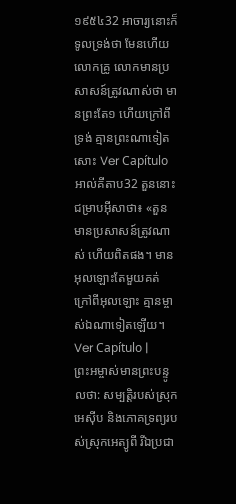១៩៥៤32 អាចារ្យនោះក៏ទូលទ្រង់ថា មែនហើយ លោកគ្រូ លោកមានប្រសាសន៍ត្រូវណាស់ថា មានព្រះតែ១ ហើយក្រៅពីទ្រង់ គ្មានព្រះណាទៀតសោះ Ver Capítuloអាល់គីតាប32 តួននោះជម្រាបអ៊ីសាថា៖ «តួនមានប្រសាសន៍ត្រូវណាស់ ហើយពិតផង។ មានអុលឡោះតែមួយគត់ ក្រៅពីអុលឡោះ គ្មានម្ចាស់ឯណាទៀតឡើយ។ Ver Capítulo |
ព្រះអម្ចាស់មានព្រះបន្ទូលថា: សម្បត្តិរបស់ស្រុកអេស៊ីប និងភោគទ្រព្យរបស់ស្រុកអេត្យូពី រីឯប្រជា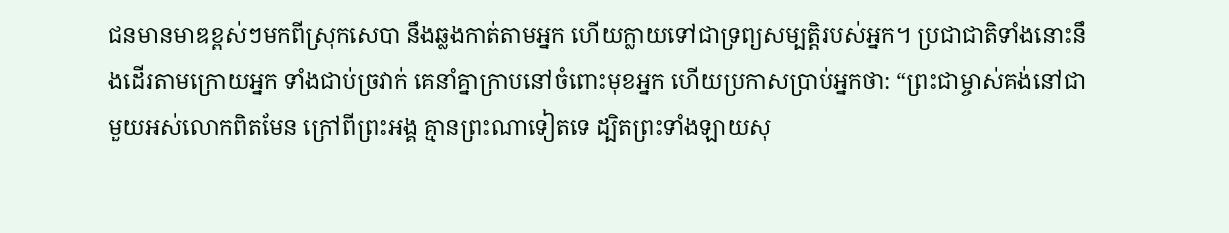ជនមានមាឌខ្ពស់ៗមកពីស្រុកសេបា នឹងឆ្លងកាត់តាមអ្នក ហើយក្លាយទៅជាទ្រព្យសម្បត្តិរបស់អ្នក។ ប្រជាជាតិទាំងនោះនឹងដើរតាមក្រោយអ្នក ទាំងជាប់ច្រវាក់ គេនាំគ្នាក្រាបនៅចំពោះមុខអ្នក ហើយប្រកាសប្រាប់អ្នកថា: “ព្រះជាម្ចាស់គង់នៅជាមួយអស់លោកពិតមែន ក្រៅពីព្រះអង្គ គ្មានព្រះណាទៀតទេ ដ្បិតព្រះទាំងឡាយសុ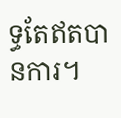ទ្ធតែឥតបានការ។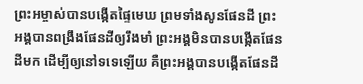ព្រះអម្ចាស់បានបង្កើតផ្ទៃមេឃ ព្រមទាំងសូនផែនដី ព្រះអង្គបានពង្រឹងផែនដីឲ្យរឹងមាំ ព្រះអង្គមិនបានបង្កើតផែនដីមក ដើម្បីឲ្យនៅទទេឡើយ គឺព្រះអង្គបានបង្កើតផែនដី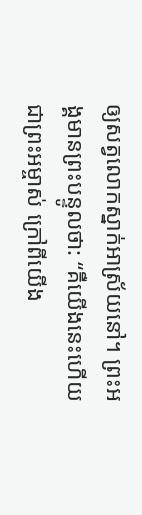ឲ្យសត្វលោកស្នាក់អាស្រ័យនៅ។ ព្រះអង្គមានព្រះបន្ទូលថា: “គឺយើងនេះហើយជាព្រះអម្ចាស់ ក្រៅពីយើង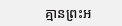គ្មានព្រះអ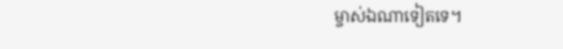ម្ចាស់ឯណាទៀតទេ។